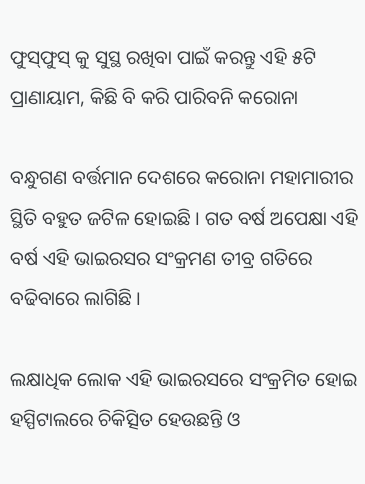ଫୁସ୍‌ଫୁସ୍‌ କୁ ସୁସ୍ଥ ରଖିବା ପାଇଁ କରନ୍ତୁ ଏହି ୫ଟି ପ୍ରାଣାୟାମ, କିଛି ବି କରି ପାରିବନି କରୋନା

ବନ୍ଧୁଗଣ ବର୍ତ୍ତମାନ ଦେଶରେ କରୋନା ମହାମାରୀର ସ୍ଥିତି ବହୁତ ଜଟିଳ ହୋଇଛି । ଗତ ବର୍ଷ ଅପେକ୍ଷା ଏହି ବର୍ଷ ଏହି ଭାଇରସର ସଂକ୍ରମଣ ତୀବ୍ର ଗତିରେ ବଢିବାରେ ଲାଗିଛି ।

ଲକ୍ଷାଧିକ ଲୋକ ଏହି ଭାଇରସରେ ସଂକ୍ରମିତ ହୋଇ ହସ୍ପିଟାଲରେ ଚିକିତ୍ସିତ ହେଉଛନ୍ତି ଓ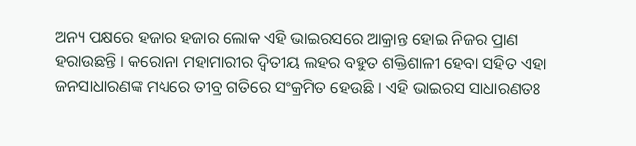ଅନ୍ୟ ପକ୍ଷରେ ହଜାର ହଜାର ଲୋକ ଏହି ଭାଇରସରେ ଆକ୍ରାନ୍ତ ହୋଇ ନିଜର ପ୍ରାଣ ହରାଉଛନ୍ତି । କରୋନା ମହାମାରୀର ଦ୍ଵିତୀୟ ଲହର ବହୁତ ଶକ୍ତିଶାଳୀ ହେବା ସହିତ ଏହା ଜନସାଧାରଣଙ୍କ ମଧ୍ୟରେ ତୀବ୍ର ଗତିରେ ସଂକ୍ରମିତ ହେଉଛି । ଏହି ଭାଇରସ ସାଧାରଣତଃ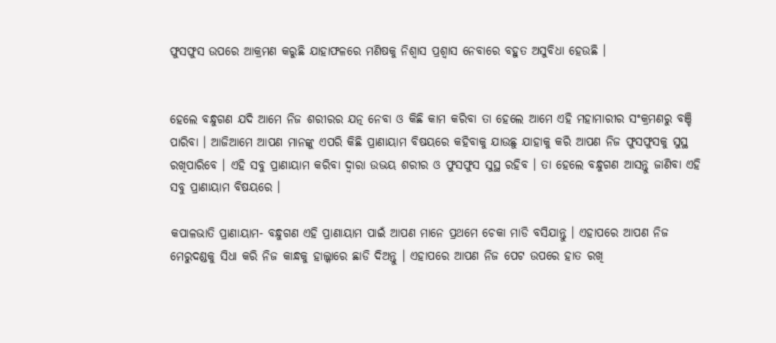ଫୁସଫୁସ ଉପରେ ଆକ୍ରମଣ କରୁଛି ଯାହାଫଳରେ ମଣିଷକୁ ନିଶ୍ଵାସ ପ୍ରଶ୍ଵାସ ନେବାରେ ବହୁତ ଅସୁବିଧା ହେଉଛି ।


ହେଲେ ବନ୍ଧୁଗଣ ଯଦି ଆମେ ନିଜ ଶରୀରର ଯତ୍ନ ନେବା ଓ କିଛି କାମ କରିବା ତା ହେଲେ ଆମେ ଏହି ମହାମାରୀର ସଂକ୍ରମଣରୁ ବଞ୍ଚି ପାରିବା । ଆଜିଆମେ ଆପଣ ମାନଙ୍କୁ ଏପରି କିଛି ପ୍ରାଣାୟାମ ବିଷୟରେ କହିବାକୁ ଯାଉଛୁ ଯାହାକୁ କରି ଆପଣ ନିଜ ଫୁସଫୁସକୁ ସୁସ୍ଥ ରଖିପାରିବେ । ଏହି ସବୁ ପ୍ରାଣାୟାମ କରିବା ଦ୍ଵାରା ଉଭୟ ଶରୀର ଓ ଫୁସଫୁସ ସୁସ୍ଥ ରହିବ । ତା ହେଲେ ବନ୍ଧୁଗଣ ଆସନ୍ତୁ ଜାଣିବା ଏହି ସବୁ ପ୍ରାଣାୟାମ ବିଷୟରେ ।

କପାଳଭାତି ପ୍ରାଣାୟାମ- ବନ୍ଧୁଗଣ ଏହି ପ୍ରାଣାୟାମ ପାଇଁ ଆପଣ ମାନେ ପ୍ରଥମେ ଚେକା ମାଡି ବସିଯାନ୍ତୁ । ଏହାପରେ ଆପଣ ନିଜ ମେରୁଦଣ୍ଡକୁ ସିଧା କରି ନିଜ କାନ୍ଧକୁ ହାଲ୍କାରେ ଛାଡି ଦିଅନ୍ତୁ । ଏହାପରେ ଆପଣ ନିଜ ପେଟ ଉପରେ ହାତ ରଖି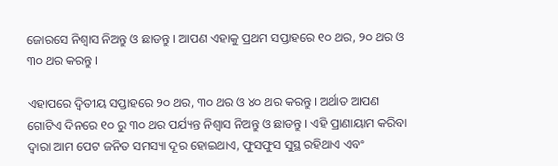ଜୋରସେ ନିଶ୍ଵାସ ନିଅନ୍ତୁ ଓ ଛାଡନ୍ତୁ । ଆପଣ ଏହାକୁ ପ୍ରଥମ ସପ୍ତାହରେ ୧୦ ଥର, ୨୦ ଥର ଓ ୩୦ ଥର କରନ୍ତୁ ।

ଏହାପରେ ଦ୍ଵିତୀୟ ସପ୍ତାହରେ ୨୦ ଥର, ୩୦ ଥର ଓ ୪୦ ଥର କରନ୍ତୁ । ଅର୍ଥାତ ଆପଣ ଗୋଟିଏ ଦିନରେ ୧୦ ରୁ ୩୦ ଥର ପର୍ଯ୍ୟନ୍ତ ନିଶ୍ଵାସ ନିଅନ୍ତୁ ଓ ଛାଡନ୍ତୁ । ଏହି ପ୍ରାଣାୟାମ କରିବା ଦ୍ଵାରା ଆମ ପେଟ ଜନିତ ସମସ୍ୟା ଦୂର ହୋଇଥାଏ, ଫୁସଫୁସ ସୁସ୍ଥ ରହିଥାଏ ଏବଂ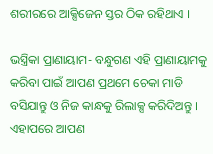ଶରୀରରେ ଆକ୍ସିଜେନ ସ୍ତର ଠିକ ରହିଥାଏ ।

ଭସ୍ତ୍ରିକା ପ୍ରାଣାୟାମ- ବନ୍ଧୁଗଣ ଏହି ପ୍ରାଣାୟାମକୁ କରିବା ପାଇଁ ଆପଣ ପ୍ରଥମେ ଚେକା ମାଡି ବସିଯାନ୍ତୁ ଓ ନିଜ କାନ୍ଧକୁ ରିଲାକ୍ସ କରିଦିଅନ୍ତୁ । ଏହାପରେ ଆପଣ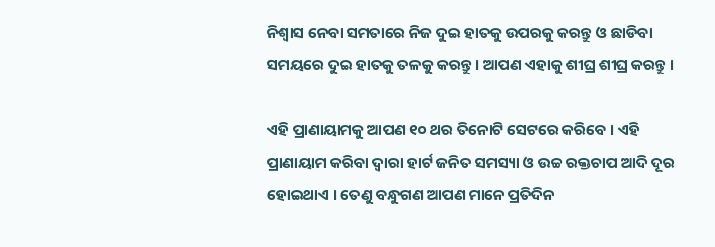ନିଶ୍ଵାସ ନେବା ସମତାରେ ନିଜ ଦୁଇ ହାତକୁ ଉପରକୁ କରନ୍ତୁ ଓ ଛାଡିବା ସମୟରେ ଦୁଇ ହାତକୁ ତଳକୁ କରନ୍ତୁ । ଆପଣ ଏହାକୁ ଶୀଘ୍ର ଶୀଘ୍ର କରନ୍ତୁ ।

ଏହି ପ୍ରାଣାୟାମକୁ ଆପଣ ୧୦ ଥର ତିନୋଟି ସେଟରେ କରିବେ । ଏହି ପ୍ରାଣାୟାମ କରିବା ଦ୍ଵାରା ହାର୍ଟ ଜନିତ ସମସ୍ୟା ଓ ଉଚ୍ଚ ରକ୍ତଚାପ ଆଦି ଦୂର ହୋଇଥାଏ । ତେଣୁ ବନ୍ଧୁଗଣ ଆପଣ ମାନେ ପ୍ରତିଦିନ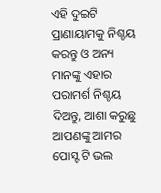ଏହି ଦୁଇଟି ପ୍ରାଣାୟାମକୁ ନିଶ୍ଚୟ କରନ୍ତୁ ଓ ଅନ୍ୟ ମାନଙ୍କୁ ଏହାର ପରାମର୍ଶ ନିଶ୍ଚୟ ଦିଅନ୍ତୁ, ଆଶା କରୁଛୁ ଆପଣଙ୍କୁ ଆମର ପୋସ୍ଟ ଟି ଭଲ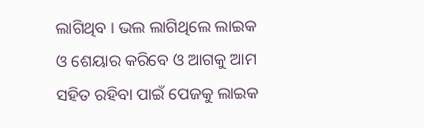ଲାଗିଥିବ । ଭଲ ଲାଗିଥିଲେ ଲାଇକ ଓ ଶେୟାର କରିବେ ଓ ଆଗକୁ ଆମ ସହିତ ରହିବା ପାଇଁ ପେଜକୁ ଲାଇକ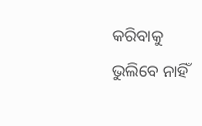କରିବାକୁ ଭୁଲିବେ ନାହିଁ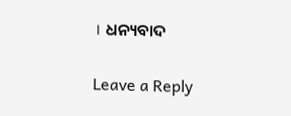। ଧନ୍ୟବାଦ

Leave a Reply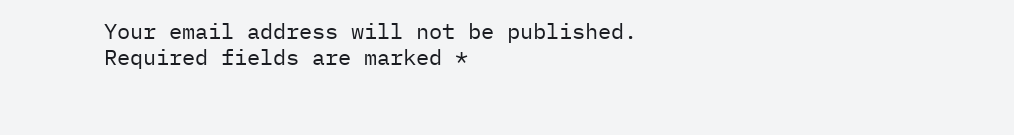Your email address will not be published. Required fields are marked *